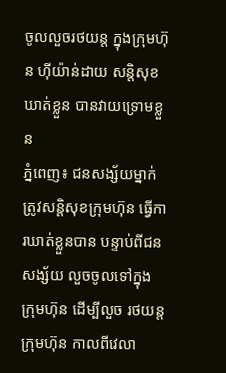ចូលលួចរថយន្ត ក្នុងក្រុមហ៊ុន ហ៊ីយ៉ាន់ដាយ សន្តិសុខ ឃាត់ខ្លួន បានវាយទ្រោមខ្លួន
ភ្នំពេញ៖ ជនសង្ស័យម្នាក់ ត្រូវសន្តិសុខក្រុមហ៊ុន ធ្វើការឃាត់ខ្លួនបាន បន្ទាប់ពីជនសង្ស័យ លួចចូលទៅក្នុង ក្រុមហ៊ុន ដើម្បីលួច រថយន្តក្រុមហ៊ុន កាលពីវេលា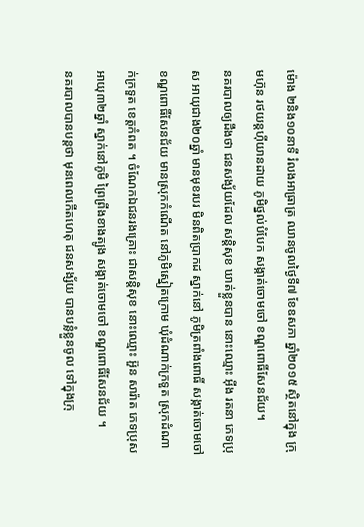ម៉ោង ២និង១០នាទី រំលងអាធ្រាត្រ ឈានចូលថ្ងៃទី៧ ខែឧសភា ឆ្នាំ២០១៥ ស្ថិតនៅក្នុង ក្រុមហ៊ុន រថយន្តហ៊ីយានដាយ ភូមិថ្នល់បំបែក សង្កាត់ចោមចៅ ខណ្ឌពោធិ៍សែនជ័យ។
នគរបាលឲ្យដឹងថា ជនសង្ស័យដែល សន្តិសុខ ឃាត់ខ្លួនបាន នោះឈ្មោះ អ៊ីង រតនា ភេទប្រុស អាយុជាង២០ឆ្នាំ មានមុខរបរ មិនពិតប្រាកដ ស្នាក់នៅ ភូមិត្រពាំងពោធិ៍ សង្កាត់ចោមចៅ ខណ្ឌពោធិ៍សែនជ័យ មានស្រុកកំណើត នៅភូមិស្នៀតក្រោម ឃុំដំណាក់ក្រទួត ស្រុកដំណាក់ក្រទួត ខេត្តកំពត ។ ចំណែកឯជនរងគ្រោះ ជាសន្តិសុខ នោះឈ្មោះ អ៊ួន សារ៉ាត ភេទប្រុស អាយុ៣២ឆ្នាំ ស្នាក់នៅភូមិ ព្រៃព្រីងខាងត្បូង សង្កាត់ចោមចៅ ខណ្ឌពោធិ៍សែនជ័យ ។
នគរបាលបានបន្តថា មុនពេលកើតហេតុ ជនសង្ស័យ បានបន្លំខ្លួនចូល ទៅក្នុងក្រុ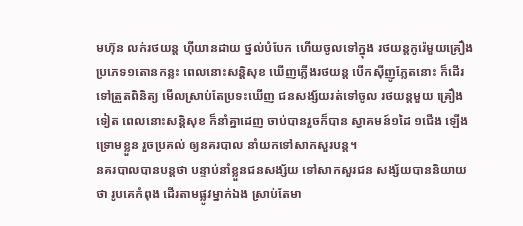មហ៊ុន លក់រថយន្ត ហ៊ីយានដាយ ថ្នល់បំបែក ហើយចូលទៅក្នុង រថយន្តកូរ៉េមួយគ្រឿង ប្រភេទ១តោនកន្លះ ពេលនោះសន្តិសុខ ឃើញភ្លើងរថយន្ត បើកស៊ីញូភ្លែតនោះ ក៏ដើរទៅត្រួតពិនិត្យ មើលស្រាប់តែប្រទះឃើញ ជនសង្ស័យរត់ទៅចូល រថយន្តមួយ គ្រឿងទៀត ពេលនោះសន្តិសុខ ក៏នាំគ្នាដេញ ចាប់បានរួចក៏បាន ស្វាគមន៍១ដៃ ១ជើង ឡើងទ្រោមខ្លួន រួចប្រគល់ ឲ្យនគរបាល នាំយកទៅសាកសួរបន្ត។
នគរបាលបានបន្តថា បន្ទាប់នាំខ្លួនជនសង្ស័យ ទៅសាកសួរជន សង្ស័យបាននិយាយថា រូបគេកំពុង ដើរតាមផ្លូវម្នាក់ឯង ស្រាប់តែមា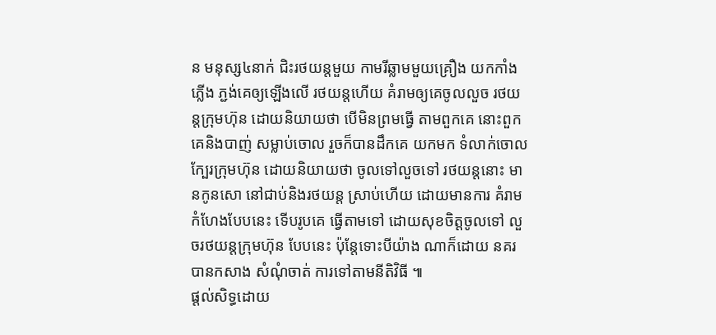ន មនុស្ស៤នាក់ ជិះរថយន្តមួយ កាមរីឆ្លាមមួយគ្រឿង យកកាំងភ្លើង ភ្ជង់គេឲ្យឡើងលើ រថយន្តហើយ គំរាមឲ្យគេចូលលួច រថយន្តក្រុមហ៊ុន ដោយនិយាយថា បើមិនព្រមធ្វើ តាមពួកគេ នោះពួកគេនិងបាញ់ សម្លាប់ចោល រួចក៏បានដឹកគេ យកមក ទំលាក់ចោល ក្បែរក្រុមហ៊ុន ដោយនិយាយថា ចូលទៅលួចទៅ រថយន្តនោះ មានកូនសោ នៅជាប់និងរថយន្ត ស្រាប់ហើយ ដោយមានការ គំរាមកំហែងបែបនេះ ទើបរូបគេ ធ្វើតាមទៅ ដោយសុខចិត្តចូលទៅ លួចរថយន្តក្រុមហ៊ុន បែបនេះ ប៉ុន្តែទោះបីយ៉ាង ណាក៏ដោយ នគរបានកសាង សំណុំចាត់ ការទៅតាមនីតិវិធី ៕
ផ្តល់សិទ្ធដោយ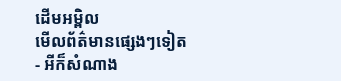ដើមអម្ពិល
មើលព័ត៌មានផ្សេងៗទៀត
- អីក៏សំណាង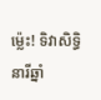ម្ល៉េះ! ទិវាសិទ្ធិនារីឆ្នាំ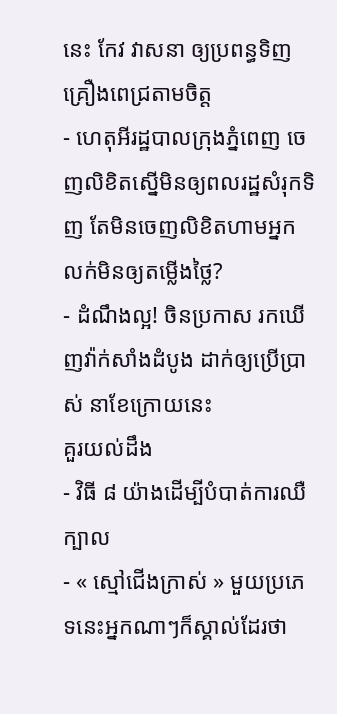នេះ កែវ វាសនា ឲ្យប្រពន្ធទិញគ្រឿងពេជ្រតាមចិត្ត
- ហេតុអីរដ្ឋបាលក្រុងភ្នំពេញ ចេញលិខិតស្នើមិនឲ្យពលរដ្ឋសំរុកទិញ តែមិនចេញលិខិតហាមអ្នកលក់មិនឲ្យតម្លើងថ្លៃ?
- ដំណឹងល្អ! ចិនប្រកាស រកឃើញវ៉ាក់សាំងដំបូង ដាក់ឲ្យប្រើប្រាស់ នាខែក្រោយនេះ
គួរយល់ដឹង
- វិធី ៨ យ៉ាងដើម្បីបំបាត់ការឈឺក្បាល
- « ស្មៅជើងក្រាស់ » មួយប្រភេទនេះអ្នកណាៗក៏ស្គាល់ដែរថា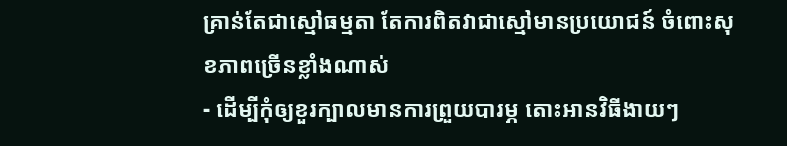គ្រាន់តែជាស្មៅធម្មតា តែការពិតវាជាស្មៅមានប្រយោជន៍ ចំពោះសុខភាពច្រើនខ្លាំងណាស់
- ដើម្បីកុំឲ្យខួរក្បាលមានការព្រួយបារម្ភ តោះអានវិធីងាយៗ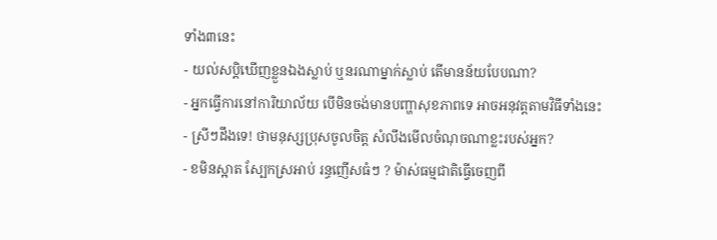ទាំង៣នេះ
- យល់សប្តិឃើញខ្លួនឯងស្លាប់ ឬនរណាម្នាក់ស្លាប់ តើមានន័យបែបណា?
- អ្នកធ្វើការនៅការិយាល័យ បើមិនចង់មានបញ្ហាសុខភាពទេ អាចអនុវត្តតាមវិធីទាំងនេះ
- ស្រីៗដឹងទេ! ថាមនុស្សប្រុសចូលចិត្ត សំលឹងមើលចំណុចណាខ្លះរបស់អ្នក?
- ខមិនស្អាត ស្បែកស្រអាប់ រន្ធញើសធំៗ ? ម៉ាស់ធម្មជាតិធ្វើចេញពី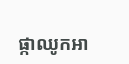ផ្កាឈូកអា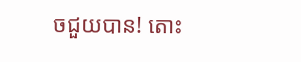ចជួយបាន! តោះ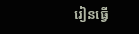រៀនធ្វើ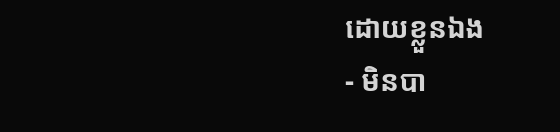ដោយខ្លួនឯង
- មិនបា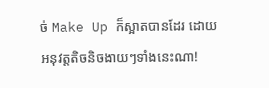ច់ Make Up ក៏ស្អាតបានដែរ ដោយអនុវត្តតិចនិចងាយៗទាំងនេះណា!